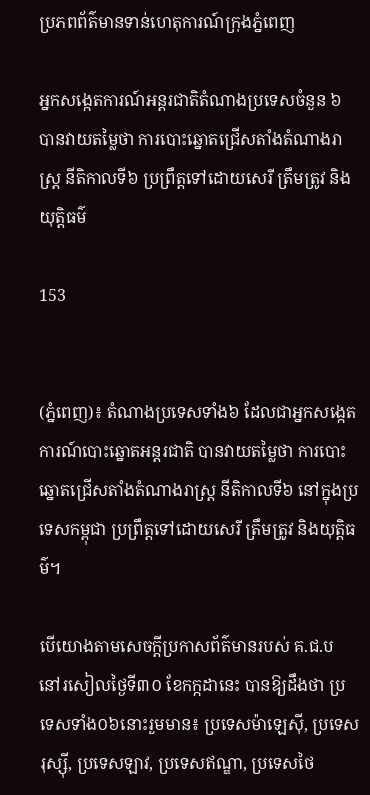ប្រភពព័ត៌មានទាន់ហេតុការណ៍ក្រុងភ្នំពេញ

អ្នកសង្កេតការណ៍អន្តរជាតិតំណាងប្រទេសចំនួន ៦ បានវាយតម្លៃថា ការបោះឆ្នោតជ្រើសតាំងតំណាងរាស្ត្រ នីតិកាលទី៦ ប្រព្រឹត្តទៅដោយសេរី ត្រឹមត្រូវ និងយុត្តិធម៌

153


(ភ្នំពេញ)៖ តំណាងប្រទេសទាំង៦ ដែលជាអ្នកសង្កេតការណ៍បោះឆ្នោតអន្តរជាតិ បានវាយតម្លៃថា ការបោះឆ្នោតជ្រើសតាំងតំណាងរាស្ត្រ នីតិកាលទី៦ នៅក្នុងប្រទេសកម្ពុជា ប្រព្រឹត្តទៅដោយសេរី ត្រឹមត្រូវ និងយុត្តិធម៌។

បើយោងតាមសេចក្តីប្រកាសព័ត៌មានរបស់ គ.ជ.ប នៅរសៀលថ្ងៃទី៣០ ខែកក្កដានេះ បានឱ្យដឹងថា ប្រទេសទាំង០៦នោះរួមមាន៖ ប្រទេសម៉ាឡេស៊ី, ប្រទេសរុស្ស៊ី, ប្រទេសឡាវ, ប្រទេសឥណ្ឌា, ប្រទេសថៃ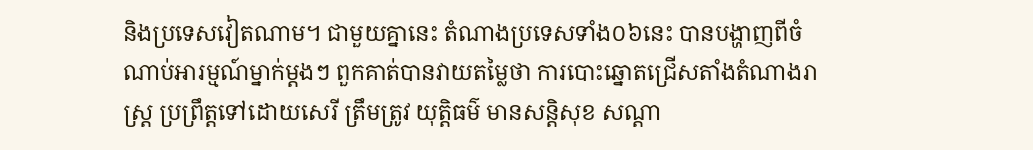និងប្រទេសវៀតណាម។ ជាមួយគ្នានេះ តំណាងប្រទេសទាំង០៦នេះ បានបង្ហាញពីចំណាប់អារម្មណ៍ម្នាក់ម្តងៗ ពួកគាត់បានវាយតម្លៃថា ការបោះឆ្នោតជ្រើសតាំងតំណាងរាស្ត្រ ប្រព្រឹត្តទៅដោយសេរី ត្រឹមត្រូវ យុត្តិធម៌ មានសន្តិសុខ សណ្តា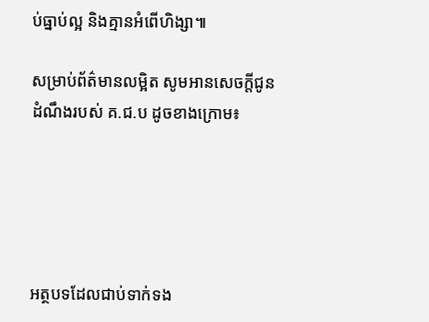ប់ធ្នាប់ល្អ និងគ្មានអំពើហិង្សា៕

សម្រាប់ព័ត៌មានលម្អិត សូមអានសេចក្តីជូនដំណឹងរបស់ គ.ជ.ប ដូចខាងក្រោម៖





អត្ថបទដែលជាប់ទាក់ទង